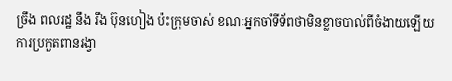ច្រឹង ពលរដ្ឋ នឹង រឹង ប៊ុនហៀង ប៉ះក្រុមចាស់ ខណៈអ្នកចាំទីទ័ពថាមិនខ្លាចបាល់ពីចំងាយឡើយ
ការប្រកួតពានរង្វា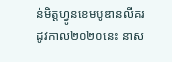ន់មិត្តហ្វូនខេមបូឌានលីគរដូវកាល២០២០នេះ នាស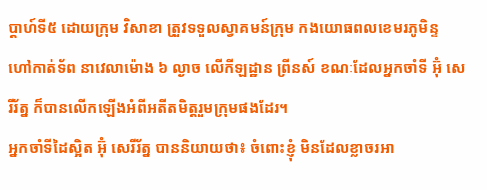ប្តាហ៍ទី៥ ដោយក្រុម វិសាខា ត្រួវទទួលស្វាគមន៍ក្រុម កងយោធពលខេមរភូមិន្ទ ហៅកាត់ទ័ព នាវេលាម៉ោង ៦ ល្ងាច លើកីឡដ្ឋាន ព្រីនស៍ ខណៈដែលអ្នកចាំទី អ៊ុំ សេរីរ័ត្ន ក៏បានលើកឡើងអំពីអតីតមិត្តរួមក្រុមផងដែរ។
អ្នកចាំទីដៃស្អិត អ៊ុំ សេរីរ័ត្ន បាននិយាយថា៖ ចំពោះខ្ញុំ មិនដែលខ្លាចរអា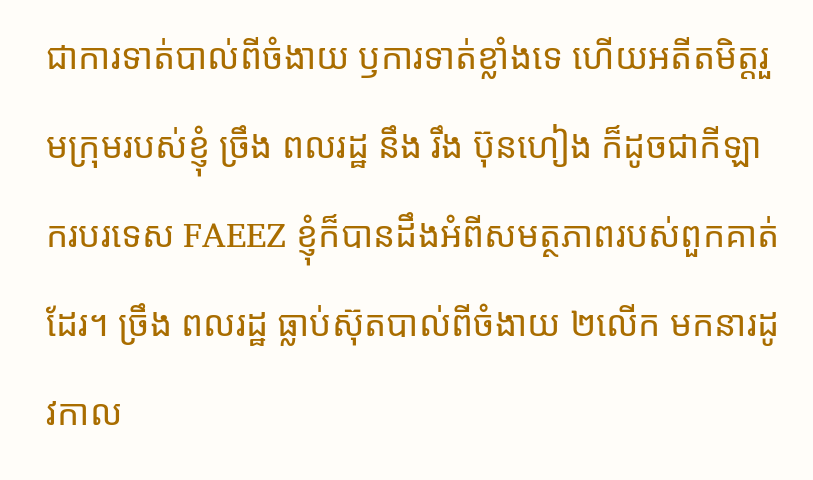ជាការទាត់បាល់ពីចំងាយ ឫការទាត់ខ្លាំងទេ ហើយអតីតមិត្តរួមក្រុមរបស់ខ្ញុំ ច្រឹង ពលរដ្ឋ នឹង រឹង ប៊ុនហៀង ក៏ដូចជាកីឡាករបរទេស FAEEZ ខ្ញុំក៏បានដឹងអំពីសមត្ថភាពរបស់ពួកគាត់ដែរ។ ច្រឹង ពលរដ្ឋ ធ្លាប់ស៊ុតបាល់ពីចំងាយ ២លើក មកនារដូវកាល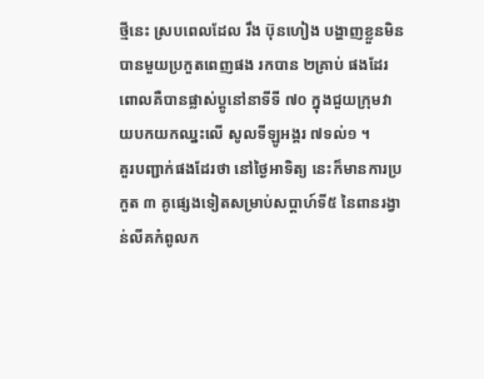ថ្មីនេះ ស្របពេលដែល រឹង ប៊ុនហៀង បង្ហាញខ្លួនមិនបានមួយប្រកួតពេញផង រកបាន ២គ្រាប់ ផងដែរ ពោលគឺបានផ្លាស់ប្តូនៅនាទីទី ៧០ ក្នុងជួយក្រុមវាយបកយកឈ្នះលើ សូលទីឡូអង្គរ ៧ទល់១ ។
គួរបញ្ជាក់ផងដែរថា នៅថ្ងៃអាទិត្យ នេះក៏មានការប្រកួត ៣ គូផ្សេងទៀតសម្រាប់សប្តាហ៍ទី៥ នៃពានរង្វាន់លីគកំពូលក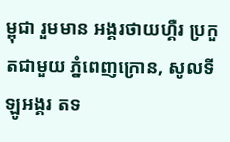ម្ពុជា រួមមាន អង្គរថាយហ្គឺរ ប្រកួតជាមួយ ភ្នំពេញក្រោន, សូលទីឡូអង្គរ តទ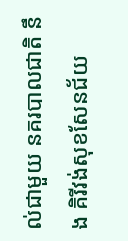ល់ជាមួយ នគរបាលជាតិ នឹង គិរីវង់សុខសែនជ័យ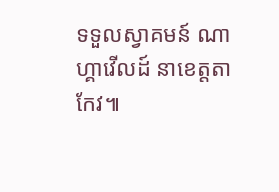ទទួលស្វាគមន៍ ណាហ្គាវើលដ៍ នាខេត្តតាកែវ៕